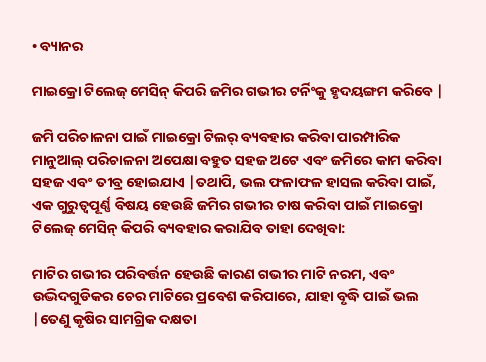• ବ୍ୟାନର

ମାଇକ୍ରୋ ଟିଲେଜ୍ ମେସିନ୍ କିପରି ଜମିର ଗଭୀର ଟର୍ନିଂକୁ ହୃଦୟଙ୍ଗମ କରିବେ |

ଜମି ପରିଚାଳନା ପାଇଁ ମାଇକ୍ରୋ ଟିଲର୍ ବ୍ୟବହାର କରିବା ପାରମ୍ପାରିକ ମାନୁଆଲ୍ ପରିଚାଳନା ଅପେକ୍ଷା ବହୁତ ସହଜ ଅଟେ ଏବଂ ଜମିରେ କାମ କରିବା ସହଜ ଏବଂ ତୀବ୍ର ହୋଇଯାଏ |ତଥାପି, ଭଲ ଫଳାଫଳ ହାସଲ କରିବା ପାଇଁ, ଏକ ଗୁରୁତ୍ୱପୂର୍ଣ୍ଣ ବିଷୟ ହେଉଛି ଜମିର ଗଭୀର ଚାଷ କରିବା ପାଇଁ ମାଇକ୍ରୋ ଟିଲେଜ୍ ମେସିନ୍ କିପରି ବ୍ୟବହାର କରାଯିବ ତାହା ଦେଖିବା:

ମାଟିର ଗଭୀର ପରିବର୍ତ୍ତନ ହେଉଛି କାରଣ ଗଭୀର ମାଟି ନରମ, ଏବଂ ଉଦ୍ଭିଦଗୁଡିକର ଚେର ମାଟିରେ ପ୍ରବେଶ କରିପାରେ, ଯାହା ବୃଦ୍ଧି ପାଇଁ ଭଲ |ତେଣୁ କୃଷିର ସାମଗ୍ରିକ ଦକ୍ଷତା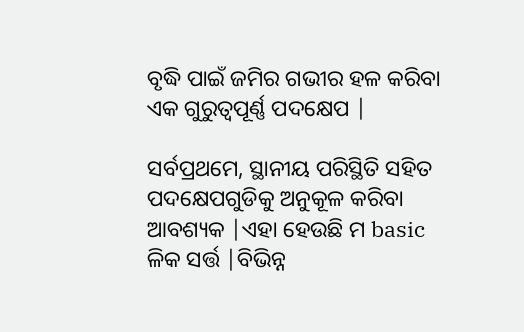ବୃଦ୍ଧି ପାଇଁ ଜମିର ଗଭୀର ହଳ କରିବା ଏକ ଗୁରୁତ୍ୱପୂର୍ଣ୍ଣ ପଦକ୍ଷେପ |

ସର୍ବପ୍ରଥମେ, ସ୍ଥାନୀୟ ପରିସ୍ଥିତି ସହିତ ପଦକ୍ଷେପଗୁଡିକୁ ଅନୁକୂଳ କରିବା ଆବଶ୍ୟକ |ଏହା ହେଉଛି ମ basic ଳିକ ସର୍ତ୍ତ |ବିଭିନ୍ନ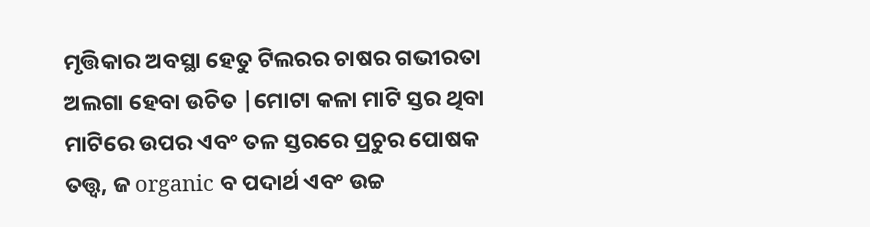ମୃତ୍ତିକାର ଅବସ୍ଥା ହେତୁ ଟିଲରର ଚାଷର ଗଭୀରତା ଅଲଗା ହେବା ଉଚିତ |ମୋଟା କଳା ମାଟି ସ୍ତର ଥିବା ମାଟିରେ ଉପର ଏବଂ ତଳ ସ୍ତରରେ ପ୍ରଚୁର ପୋଷକ ତତ୍ତ୍ୱ, ଜ organic ବ ପଦାର୍ଥ ଏବଂ ଉଚ୍ଚ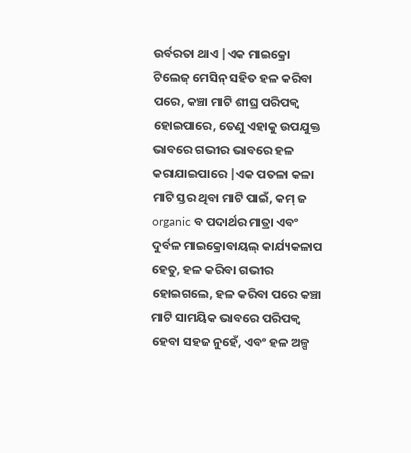ଉର୍ବରତା ଥାଏ |ଏକ ମାଇକ୍ରୋ ଟିଲେଜ୍ ମେସିନ୍ ସହିତ ହଳ କରିବା ପରେ, କଞ୍ଚା ମାଟି ଶୀଘ୍ର ପରିପକ୍ୱ ହୋଇପାରେ, ତେଣୁ ଏହାକୁ ଉପଯୁକ୍ତ ଭାବରେ ଗଭୀର ଭାବରେ ହଳ କରାଯାଇପାରେ |ଏକ ପତଳା କଳା ମାଟି ସ୍ତର ଥିବା ମାଟି ପାଇଁ, କମ୍ ଜ organic ବ ପଦାର୍ଥର ମାତ୍ରା ଏବଂ ଦୁର୍ବଳ ମାଇକ୍ରୋବାୟଲ୍ କାର୍ଯ୍ୟକଳାପ ହେତୁ, ହଳ କରିବା ଗଭୀର ହୋଇଗଲେ, ହଳ କରିବା ପରେ କଞ୍ଚା ମାଟି ସାମୟିକ ଭାବରେ ପରିପକ୍ୱ ହେବା ସହଜ ନୁହେଁ, ଏବଂ ହଳ ଅଳ୍ପ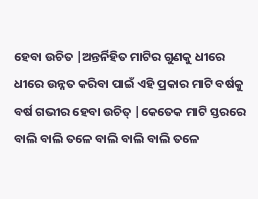ହେବା ଉଚିତ |ଅନ୍ତର୍ନିହିତ ମାଟିର ଗୁଣକୁ ଧୀରେ ଧୀରେ ଉନ୍ନତ କରିବା ପାଇଁ ଏହି ପ୍ରକାର ମାଟି ବର୍ଷକୁ ବର୍ଷ ଗଭୀର ହେବା ଉଚିତ୍ |କେତେକ ମାଟି ସ୍ତରରେ ବାଲି ବାଲି ତଳେ ବାଲି ବାଲି ବାଲି ତଳେ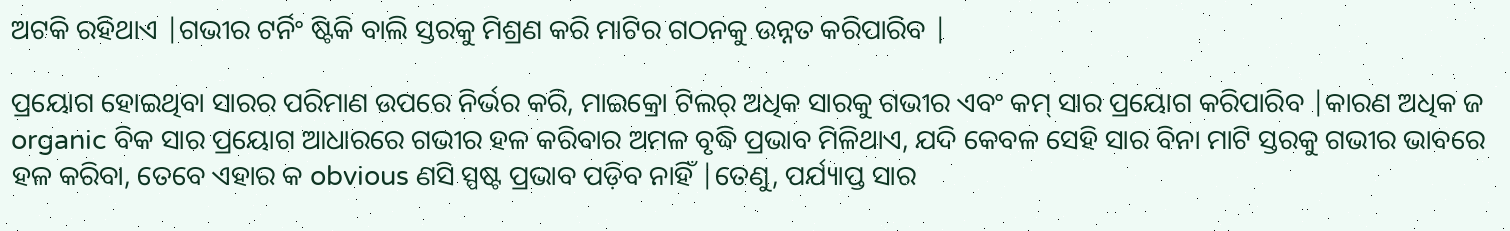ଅଟକି ରହିଥାଏ |ଗଭୀର ଟର୍ନିଂ ଷ୍ଟିକି ବାଲି ସ୍ତରକୁ ମିଶ୍ରଣ କରି ମାଟିର ଗଠନକୁ ଉନ୍ନତ କରିପାରିବ |

ପ୍ରୟୋଗ ହୋଇଥିବା ସାରର ପରିମାଣ ଉପରେ ନିର୍ଭର କରି, ମାଇକ୍ରୋ ଟିଲର୍ ଅଧିକ ସାରକୁ ଗଭୀର ଏବଂ କମ୍ ସାର ପ୍ରୟୋଗ କରିପାରିବ |କାରଣ ଅଧିକ ଜ organic ବିକ ସାର ପ୍ରୟୋଗ ଆଧାରରେ ଗଭୀର ହଳ କରିବାର ଅମଳ ବୃଦ୍ଧି ପ୍ରଭାବ ମିଳିଥାଏ, ଯଦି କେବଳ ସେହି ସାର ବିନା ମାଟି ସ୍ତରକୁ ଗଭୀର ଭାବରେ ହଳ କରିବା, ତେବେ ଏହାର କ obvious ଣସି ସ୍ପଷ୍ଟ ପ୍ରଭାବ ପଡ଼ିବ ନାହିଁ |ତେଣୁ, ପର୍ଯ୍ୟାପ୍ତ ସାର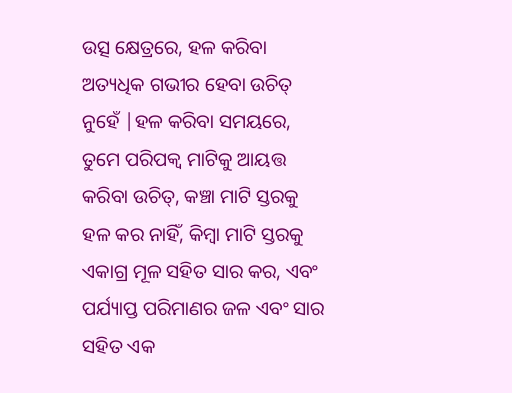ଉତ୍ସ କ୍ଷେତ୍ରରେ, ହଳ କରିବା ଅତ୍ୟଧିକ ଗଭୀର ହେବା ଉଚିତ୍ ନୁହେଁ |ହଳ କରିବା ସମୟରେ, ତୁମେ ପରିପକ୍ୱ ମାଟିକୁ ଆୟତ୍ତ କରିବା ଉଚିତ୍, କଞ୍ଚା ମାଟି ସ୍ତରକୁ ହଳ କର ନାହିଁ, କିମ୍ବା ମାଟି ସ୍ତରକୁ ଏକାଗ୍ର ମୂଳ ସହିତ ସାର କର, ଏବଂ ପର୍ଯ୍ୟାପ୍ତ ପରିମାଣର ଜଳ ଏବଂ ସାର ସହିତ ଏକ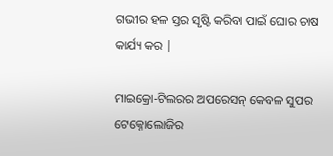ଗଭୀର ହଳ ସ୍ତର ସୃଷ୍ଟି କରିବା ପାଇଁ ଘୋର ଚାଷ କାର୍ଯ୍ୟ କର |

ମାଇକ୍ରୋ-ଟିଲରର ଅପରେସନ୍ କେବଳ ସୁପର ଟେକ୍ନୋଲୋଜିର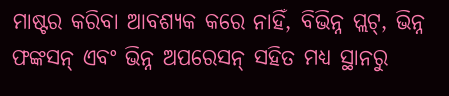ମାଷ୍ଟର କରିବା ଆବଶ୍ୟକ କରେ ନାହିଁ, ବିଭିନ୍ନ ପ୍ଲଟ୍, ଭିନ୍ନ ଫଙ୍କସନ୍ ଏବଂ ଭିନ୍ନ ଅପରେସନ୍ ସହିତ ମଧ୍ୟ ସ୍ଥାନରୁ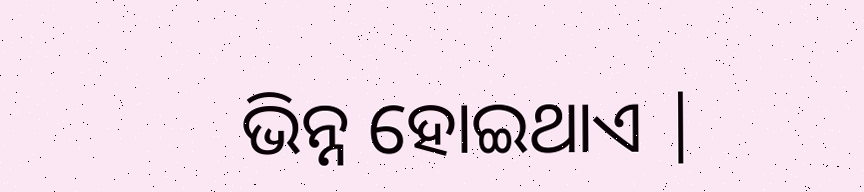ଭିନ୍ନ ହୋଇଥାଏ |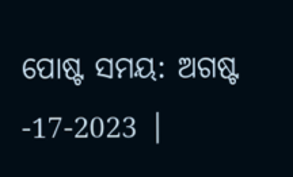ପୋଷ୍ଟ ସମୟ: ଅଗଷ୍ଟ -17-2023 |